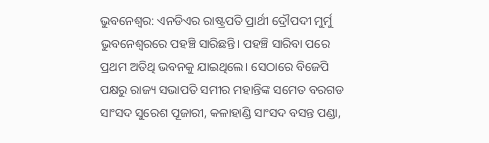ଭୁବନେଶ୍ୱର: ଏନଡିଏର ରାଷ୍ଟ୍ରପତି ପ୍ରାର୍ଥୀ ଦ୍ରୌପଦୀ ମୁର୍ମୁ ଭୁବନେଶ୍ୱରରେ ପହଞ୍ଚି ସାରିଛନ୍ତି। ପହଞ୍ଚି ସାରିବା ପରେ ପ୍ରଥମ ଅତିଥି ଭବନକୁ ଯାଇଥିଲେ। ସେଠାରେ ବିଜେପି ପକ୍ଷରୁ ରାଜ୍ୟ ସଭାପତି ସମୀର ମହାନ୍ତିଙ୍କ ସମେତ ବରଗଡ ସାଂସଦ ସୁରେଶ ପୂଜାରୀ, କଳାହାଣ୍ଡି ସାଂସଦ ବସନ୍ତ ପଣ୍ଡା,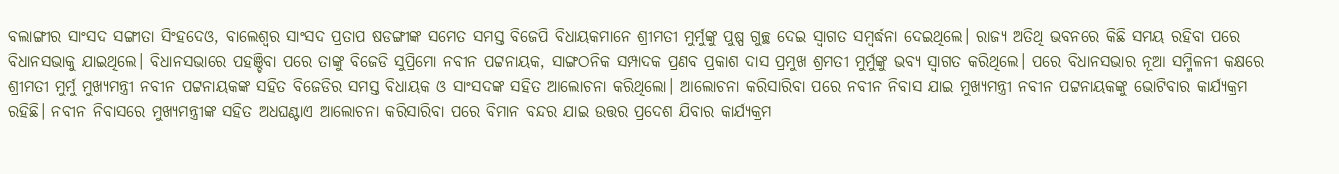ବଲାଙ୍ଗୀର ସାଂସଦ ସଙ୍ଗୀତା ସିଂହଦେଓ, ବାଲେଶ୍ୱର ସାଂସଦ ପ୍ରତାପ ଷଡଙ୍ଗୀଙ୍କ ସମେତ ସମସ୍ତ ବିଜେପି ବିଧାୟକମାନେ ଶ୍ରୀମତୀ ମୁର୍ମୁଙ୍କୁ ପୁଷ୍ପ ଗୁଚ୍ଛ ଦେଇ ସ୍ୱାଗତ ସମ୍ବର୍ଦ୍ଧନା ଦେଇଥିଲେ। ରାଜ୍ୟ ଅତିଥି ଭବନରେ କିଛି ସମୟ ରହିବା ପରେ ବିଧାନସଭାକୁ ଯାଇଥିଲେ। ବିଧାନସଭାରେ ପହଞ୍ଚିବା ପରେ ତାଙ୍କୁ ବିଜେଡି ସୁପ୍ରିମୋ ନବୀନ ପଟ୍ଟନାୟକ, ସାଙ୍ଗଠନିକ ସମ୍ପାଦକ ପ୍ରଣବ ପ୍ରକାଶ ଦାସ ପ୍ରମୁଖ ଶ୍ରମତୀ ମୁର୍ମୁଙ୍କୁ ଭବ୍ୟ ସ୍ୱାଗତ କରିଥିଲେ। ପରେ ବିଧାନସଭାର ନୂଆ ସମ୍ମିଳନୀ କକ୍ଷରେ ଶ୍ରୀମତୀ ମୁର୍ମୁ ମୁଖ୍ୟମନ୍ତ୍ରୀ ନବୀନ ପଟ୍ଟନାୟକଙ୍କ ସହିତ ବିଜେଡିର ସମସ୍ତ ବିଧାୟକ ଓ ସାଂସଦଙ୍କ ସହିତ ଆଲୋଚନା କରିଥିଲୋ। ଆଲୋଚନା କରିସାରିବା ପରେ ନବୀନ ନିବାସ ଯାଇ ମୁଖ୍ୟମନ୍ତ୍ରୀ ନବୀନ ପଟ୍ଟନାୟକଙ୍କୁ ଭୋଟିବାର କାର୍ଯ୍ୟକ୍ରମ ରହିଛି। ନବୀନ ନିବାସରେ ମୁଖ୍ୟମନ୍ତ୍ରୀଙ୍କ ସହିତ ଅଧଘଣ୍ଟାଏ ଆଲୋଚନା କରିସାରିବା ପରେ ବିମାନ ବନ୍ଦର ଯାଇ ଉତ୍ତର ପ୍ରଦେଶ ଯିବାର କାର୍ଯ୍ୟକ୍ରମ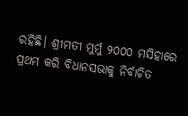ରହିଛି। ଶ୍ରୀମତୀ ମୁର୍ମୁ ୨୦୦୦ ମସିହାରେ ପ୍ରଥମ କରି ବିଧାନସଭାକୁ ନିର୍ବାଚିତ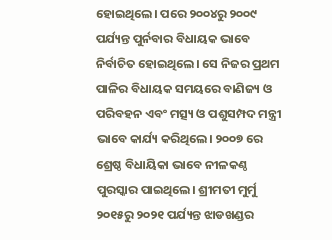ହୋଇଥିଲେ। ପରେ ୨୦୦୪ରୁ ୨୦୦୯ ପର୍ଯ୍ୟନ୍ତ ପୁର୍ନବାର ବିଧାୟକ ଭାବେ ନିର୍ବାଚିତ ହୋଇଥିଲେ। ସେ ନିଜର ପ୍ରଥମ ପାଳିର ବିଧାୟକ ସମୟରେ ବାଣିଜ୍ୟ ଓ ପରିବହନ ଏବଂ ମତ୍ସ୍ୟ ଓ ପଶୁସମ୍ପଦ ମନ୍ତ୍ରୀ ଭାବେ କାର୍ଯ୍ୟ କରିଥିଲେ। ୨୦୦୭ ରେ ଶ୍ରେଷ୍ଠ ବିଧାୟିକା ଭାବେ ନୀଳକଣ୍ଠ ପୁରସ୍କାର ପାଇଥିଲେ। ଶ୍ରୀମତୀ ମୁର୍ମୁ ୨୦୧୫ରୁ ୨୦୨୧ ପର୍ଯ୍ୟନ୍ତ ଝାଡଖଣ୍ଡର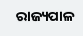ରାଜ୍ୟପାଳ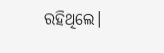ରହିଥିଲେ।